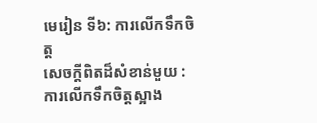មេរៀន ទី៦: ការលើកទឹកចិត្ត
សេចក្ដីពិតដ៏សំខាន់មួយ : ការលើកទឹកចិត្តស្អាង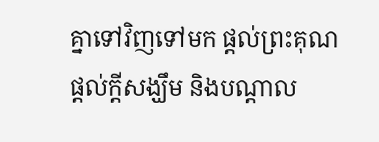គ្នាទៅវិញទៅមក ផ្ដល់ព្រះគុណ ផ្ដល់ក្ដីសង្ឃឹម និងបណ្ដាល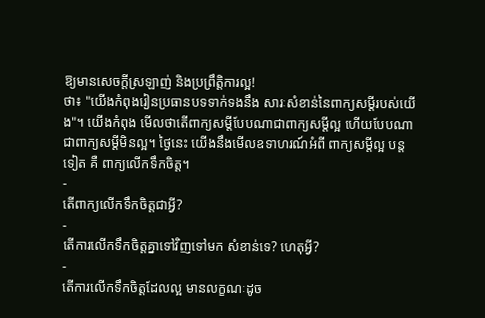ឱ្យមានសេចក្ដីស្រឡាញ់ និងប្រព្រឹត្តិការល្អ!
ថា៖ "យើងកំពុងរៀនប្រធានបទទាក់ទងនឹង សារៈសំខាន់នៃពាក្យសម្ដីរបស់យើង"។ យើងកំពុង មើលថាតើពាក្យសម្ដីបែបណាជាពាក្យសម្ដីល្អ ហើយបែបណាជាពាក្យសម្ដីមិនល្អ។ ថ្ងៃនេះ យើងនឹងមើលឧទាហរណ៍អំពី ពាក្យសម្ដីល្អ បន្តទៀត គឺ ពាក្យលើកទឹកចិត្ត។
-
តើពាក្យលើកទឹកចិត្តជាអ្វី?
-
តើការលើកទឹកចិត្តគ្នាទៅវិញទៅមក សំខាន់ទេ? ហេតុអ្វី?
-
តើការលើកទឹកចិត្តដែលល្អ មានលក្ខណៈដូច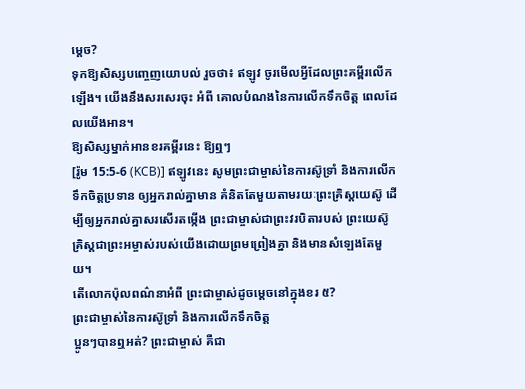ម្ដេច?
ទុកឱ្យសិស្សបញ្ចេញយោបល់ រួចថា៖ ឥឡូវ ចូរមើលអ្វីដែលព្រះគម្ពីរលើកឡើង។ យើងនឹងសរសេរចុះ អំពី គោលបំណងនៃការលើកទឹកចិត្ត ពេលដែលយើងអាន។
ឱ្យសិស្សម្នាក់អានខរគម្ពីរនេះ ឱ្យឮៗ
[រ៉ូម 15:5-6 (KCB)] ឥឡូវនេះ សូមព្រះជាម្ចាស់នៃការស៊ូទ្រាំ និងការលើកទឹកចិត្ដប្រទាន ឲ្យអ្នករាល់គ្នាមាន គំនិតតែមួយតាមរយៈព្រះគ្រិស្ដយេស៊ូ ដើម្បីឲ្យអ្នករាល់គ្នាសរសើរតម្កើង ព្រះជាម្ចាស់ជាព្រះវរបិតារបស់ ព្រះយេស៊ូគ្រិស្ដជាព្រះអម្ចាស់របស់យើងដោយព្រមព្រៀងគ្នា និងមានសំឡេងតែមួយ។
តើលោកប៉ុលពណ៌នាអំពី ព្រះជាម្ចាស់ដូចម្ដេចនៅក្នុងខរ ៥?
ព្រះជាម្ចាស់នៃការស៊ូទ្រាំ និងការលើកទឹកចិត្ត
ប្អូនៗបានឮអត់? ព្រះជាម្ចាស់ គឺជា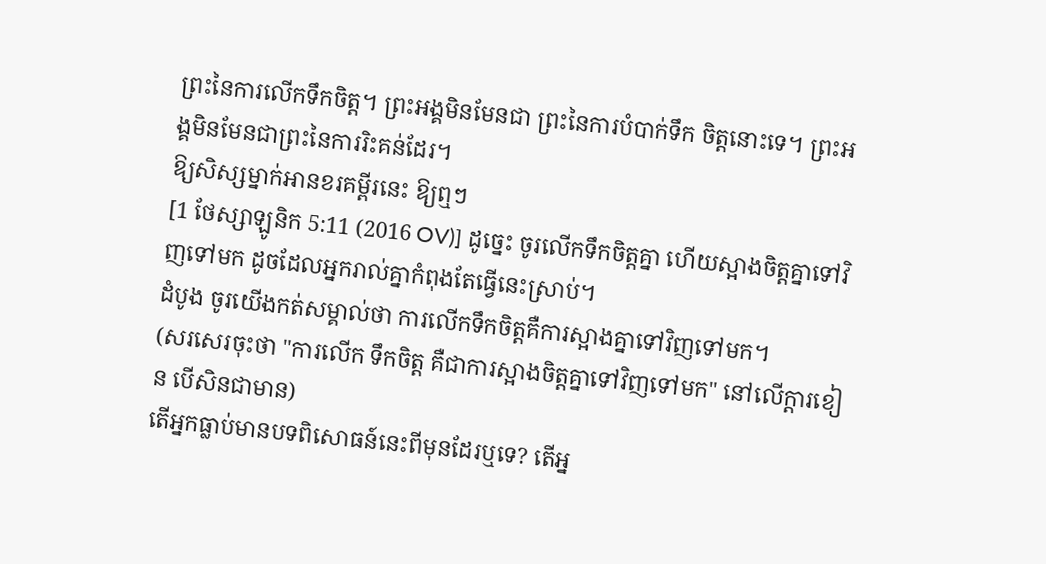ព្រះនៃការលើកទឹកចិត្ត។ ព្រះអង្គមិនមែនជា ព្រះនៃការបំបាក់ទឹក ចិត្តនោះទេ។ ព្រះអង្គមិនមែនជាព្រះនៃការរិះគន់ដែរ។
ឱ្យសិស្សម្នាក់អានខរគម្ពីរនេះ ឱ្យឮៗ
[1 ថែស្សាឡូនិក 5:11 (2016 OV)] ដូច្នេះ ចូរលើកទឹកចិត្តគ្នា ហើយស្អាងចិត្តគ្នាទៅវិញទៅមក ដូចដែលអ្នករាល់គ្នាកំពុងតែធ្វើនេះស្រាប់។
ដំបូង ចូរយើងកត់សម្គាល់ថា ការលើកទឹកចិត្តគឺការស្អាងគ្នាទៅវិញទៅមក។
(សរសេរចុះថា "ការលើក ទឹកចិត្ត គឺជាការស្អាងចិត្តគ្នាទៅវិញទៅមក" នៅលើក្ដារខៀន បើសិនជាមាន)
តើអ្នកធ្លាប់មានបទពិសោធន៍នេះពីមុនដែរឬទេ? តើអ្ន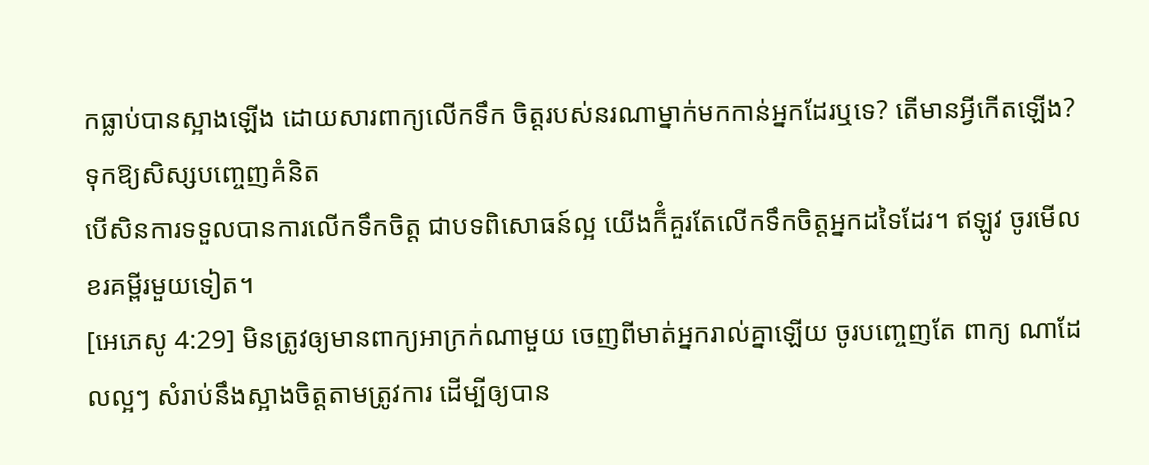កធ្លាប់បានស្អាងឡើង ដោយសារពាក្យលើកទឹក ចិត្តរបស់នរណាម្នាក់មកកាន់អ្នកដែរឬទេ? តើមានអ្វីកើតឡើង?
ទុកឱ្យសិស្សបញ្ចេញគំនិត
បើសិនការទទួលបានការលើកទឹកចិត្ត ជាបទពិសោធន៍ល្អ យើងក៏ំគួរតែលើកទឹកចិត្តអ្នកដទៃដែរ។ ឥឡូវ ចូរមើលខរគម្ពីរមួយទៀត។
[អេភេសូ 4:29] មិនត្រូវឲ្យមានពាក្យអាក្រក់ណាមួយ ចេញពីមាត់អ្នករាល់គ្នាឡើយ ចូរបញ្ចេញតែ ពាក្យ ណាដែលល្អៗ សំរាប់នឹងស្អាងចិត្តតាមត្រូវការ ដើម្បីឲ្យបាន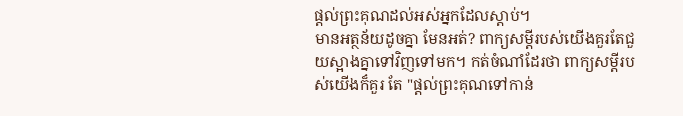ផ្តល់ព្រះគុណដល់អស់អ្នកដែលស្តាប់។
មានអត្ថន័យដូចគ្នា មែនអត់? ពាក្យសម្ដីរបស់យើងគួរតែជួយស្អាងគ្នាទៅវិញទៅមក។ កត់ចំណាំដែរថា ពាក្យសម្ដីរបស់យើងក៏គួរ តែ "ផ្ដល់ព្រះគុណទៅកាន់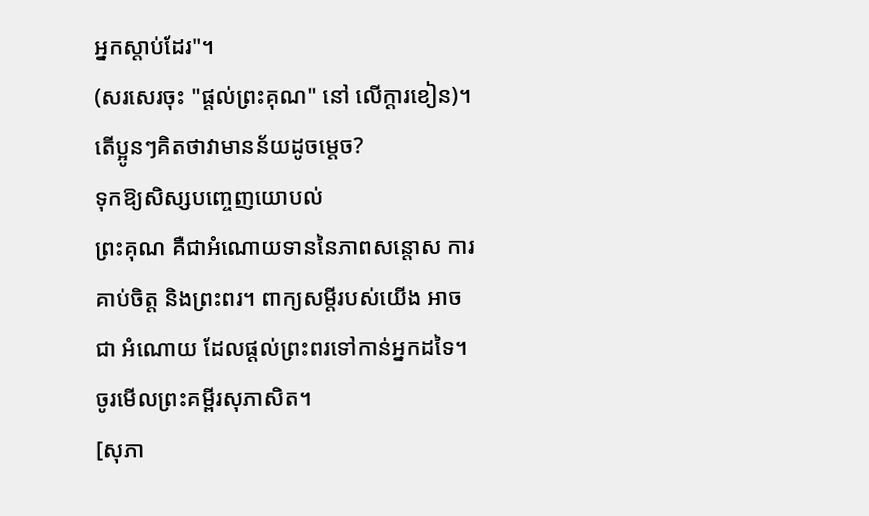អ្នកស្ដាប់ដែរ"។
(សរសេរចុះ "ផ្ដល់ព្រះគុណ" នៅ លើក្ដារខៀន)។
តើប្អូនៗគិតថាវាមានន័យដូចម្ដេច?
ទុកឱ្យសិស្សបញ្ចេញយោបល់
ព្រះគុណ គឺជាអំណោយទាននៃភាពសន្ដោស ការគាប់ចិត្ត និងព្រះពរ។ ពាក្យសម្ដីរបស់យើង អាចជា អំណោយ ដែលផ្ដល់ព្រះពរទៅកាន់អ្នកដទៃ។ ចូរមើលព្រះគម្ពីរសុភាសិត។
[សុភា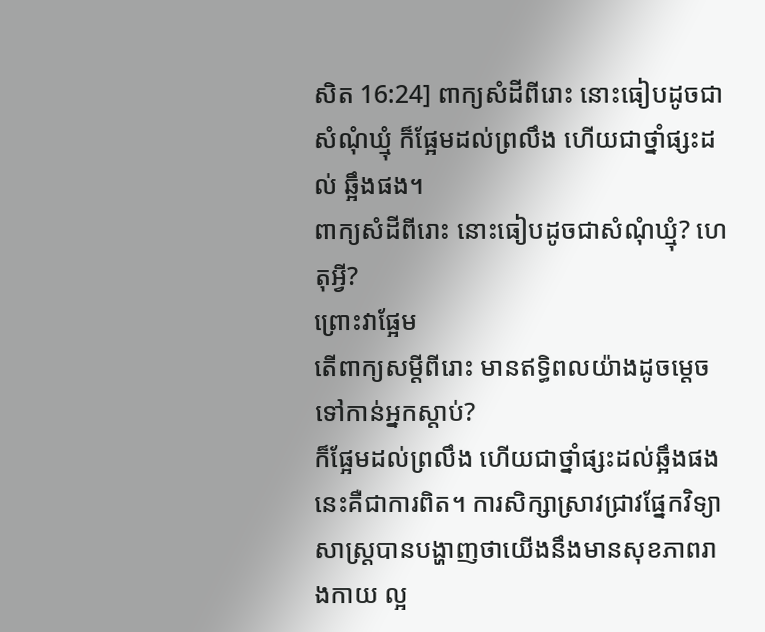សិត 16:24] ពាក្យសំដីពីរោះ នោះធៀបដូចជាសំណុំឃ្មុំ ក៏ផ្អែមដល់ព្រលឹង ហើយជាថ្នាំផ្សះដល់ ឆ្អឹងផង។
ពាក្យសំដីពីរោះ នោះធៀបដូចជាសំណុំឃ្មុំ? ហេតុអ្វី?
ព្រោះវាផ្អែម
តើពាក្យសម្ដីពីរោះ មានឥទ្ធិពលយ៉ាងដូចម្ដេចទៅកាន់អ្នកស្ដាប់?
ក៏ផ្អែមដល់ព្រលឹង ហើយជាថ្នាំផ្សះដល់ឆ្អឹងផង
នេះគឺជាការពិត។ ការសិក្សាស្រាវជ្រាវផ្នែកវិទ្យាសាស្ត្របានបង្ហាញថាយើងនឹងមានសុខភាពរាងកាយ ល្អ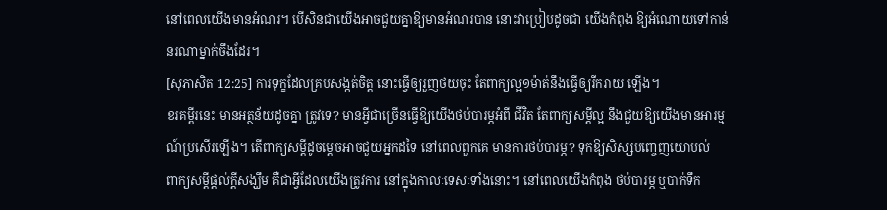នៅពេលយើងមានអំណរ។ បើសិនជាយើងអាចជួយគ្នាឱ្យមានអំណរបាន នោះវាប្រៀបដូចជា យើងកំពុង ឱ្យអំណោយទៅកាន់នរណាម្នាក់ចឹងដែរ។
[សុភាសិត 12:25] ការទុក្ខដែលគ្របសង្កត់ចិត្ត នោះធ្វើឲ្យរួញថយចុះ តែពាក្យល្អ១ម៉ាត់នឹងធ្វើឲ្យរីករាយ ឡើង។
ខរគម្ពីរនេះ មានអត្ថន័យដូចគ្នា ត្រូវទេ? មានអ្វីជាច្រើនធ្វើឱ្យយើងថប់បារម្ភអំពី ជីវិត តែពាក្យសម្ដីល្អ នឹងជួយឱ្យយើងមានអារម្មណ៍ប្រសើរឡើង។ តើពាក្យសម្ដីដូចម្ដេចអាចជួយអ្នកដទៃ នៅពេលពួកគេ មានការថប់បារម្ភ? ទុកឱ្យសិស្សបញ្ចេញយោបល់
ពាក្យសម្ដីផ្ដល់ក្ដីសង្ឃឹម គឺជាអ្វីដែលយើងត្រូវការ នៅក្នុងកាលៈទេសៈទាំងនោះ។ នៅពេលយើងកំពុង ថប់បារម្ភ ឬបាក់ទឹក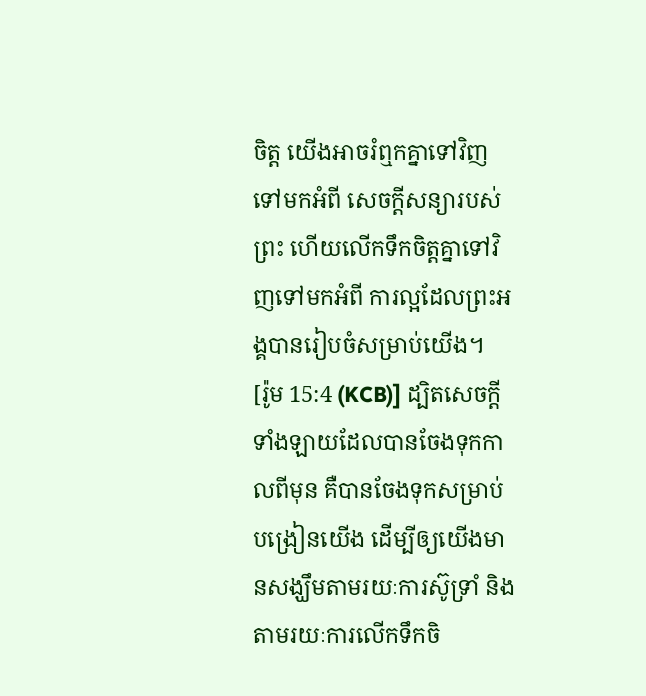ចិត្ត យើងអាចរំឮកគ្នាទៅវិញទៅមកអំពី សេចក្ដីសន្យារបស់ព្រះ ហើយលើកទឹកចិត្តគ្នាទៅវិញទៅមកអំពី ការល្អដែលព្រះអង្គបានរៀបចំសម្រាប់យើង។
[រ៉ូម 15:4 (KCB)] ដ្បិតសេចក្ដីទាំងឡាយដែលបានចែងទុកកាលពីមុន គឺបានចែងទុកសម្រាប់បង្រៀនយើង ដើម្បីឲ្យយើងមានសង្ឃឹមតាមរយៈការស៊ូទ្រាំ និងតាមរយៈការលើកទឹកចិ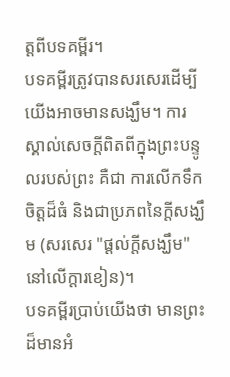ត្ដពីបទគម្ពីរ។
បទគម្ពីរត្រូវបានសរសេរដើម្បីយើងអាចមានសង្ឃឹម។ ការស្គាល់សេចក្ដីពិតពីក្នុងព្រះបន្ទូលរបស់ព្រះ គឺជា ការលើកទឹកចិត្តដ៏ធំ និងជាប្រភពនៃក្ដីសង្ឃឹម (សរសេរ "ផ្ដល់ក្ដីសង្ឃឹម" នៅលើក្ដារខៀន)។
បទគម្ពីរប្រាប់យើងថា មានព្រះដ៏មានអំ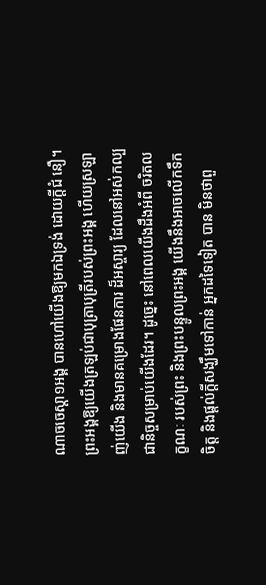ណាចចេស្ដា១អង្គ បានហៅយើងឱ្យមកឯទ្រង់ ដោយក្ដីជំ នឿ។ ព្រះអង្គឱ្យយើងត្រឡប់ជាបុត្រាបុត្រីរបស់ព្រះអង្គ ហើយស្រឡាញ់យើង និងមានគម្រោងផែនការ ដ៏អស្ចារ្យ ដែលនៅអស់កល្បជានិច្ចសម្រាប់យើងដែរ។ ដូច្នេះ នៅពេលយើងដឹងអំពី ចរិតលក្ខណៈ របស់ព្រះ និងព្រះបន្ទូលព្រះអង្គ យើងនឹងអាចលើកទឹកចិត្ត និងផ្ដល់ក្ដីសង្ឃឹមទៅកាន់ អ្នកដទៃទៀត បាន មិនថាពួ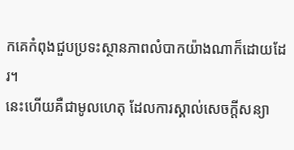កគេកំពុងជួបប្រទះស្ថានភាពលំបាកយ៉ាងណាក៏ដោយដែរ។
នេះហើយគឺជាមូលហេតុ ដែលការស្គាល់សេចក្ដីសន្យា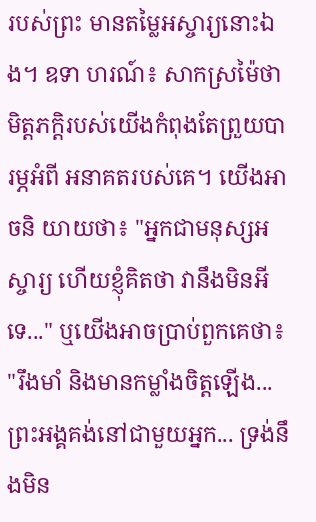របស់ព្រះ មានតម្លៃអស្ចារ្យនោះឯង។ ឧទា ហរណ៍៖ សាកស្រម៉ៃថា មិត្តភក្តិរបស់យើងកំពុងតែព្រួយបារម្ភអំពី អនាគតរបស់គេ។ យើងអាចនិ យាយថា៖ "អ្នកជាមនុស្សអស្ចារ្យ ហើយខ្ញុំគិតថា វានឹងមិនអីទេ..." ឬយើងអាចប្រាប់ពួកគេថា៖ "រឹងមាំ និងមានកម្លាំងចិត្តឡើង... ព្រះអង្គគង់នៅជាមួយអ្នក... ទ្រង់នឹងមិន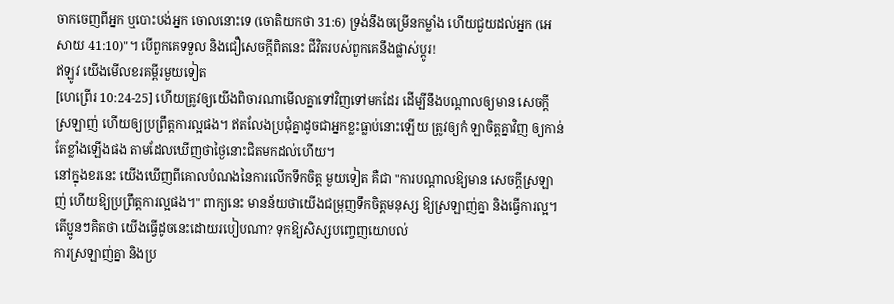ចាកចេញពីអ្នក ឬបោះបង់អ្នក ចោលនោះទេ (ចោតិយកថា 31:6) ទ្រង់នឹងចម្រើនកម្លាំង ហើយជួយដល់អ្នក (អេសាយ 41:10)"។ បើពួកគេទទួល និងជឿសេចក្ដីពិតនេះ ជីវិតរបស់ពួកគេនឹងផ្លាស់ប្ដូរ!
ឥឡូវ យើងមើលខរគម្ពីរមួយទៀត
[ហេព្រើរ 10:24-25] ហើយត្រូវឲ្យយើងពិចារណាមើលគ្នាទៅវិញទៅមកដែរ ដើម្បីនឹងបណ្តាលឲ្យមាន សេចក្តីស្រឡាញ់ ហើយឲ្យប្រព្រឹត្តការល្អផង។ ឥតលែងប្រជុំគ្នាដូចជាអ្នកខ្លះធ្លាប់នោះឡើយ ត្រូវឲ្យកំ ឡាចិត្តគ្នាវិញ ឲ្យកាន់តែខ្លាំងឡើងផង តាមដែលឃើញថាថ្ងៃនោះជិតមកដល់ហើយ។
នៅក្នុងខរនេះ យើងឃើញពីគោលបំណងនៃការលើកទឹកចិត្ត មួយទៀត គឺជា "ការបណ្ដាលឱ្យមាន សេចក្ដីស្រឡាញ់ ហើយឱ្យប្រព្រឹត្តការល្អផង។" ពាក្យនេះ មានន័យថាយើងជម្រុញទឹកចិត្តមនុស្ស ឱ្យស្រឡាញ់គ្នា និងធ្វើការល្អ។ តើប្អូនៗគិតថា យើងធ្វើដូចនេះដោយរបៀបណា? ទុកឱ្យសិស្សបញ្ចេញយោបល់
ការស្រឡាញ់គ្នា និងប្រ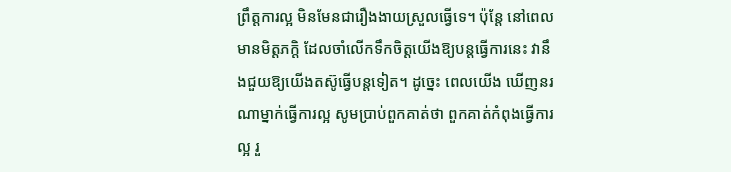ព្រឹត្តការល្អ មិនមែនជារឿងងាយស្រួលធ្វើទេ។ ប៉ុន្តែ នៅពេលមានមិត្តភក្តិ ដែលចាំលើកទឹកចិត្តយើងឱ្យបន្តធ្វើការនេះ វានឹងជួយឱ្យយើងតស៊ូធ្វើបន្តទៀត។ ដូច្នេះ ពេលយើង ឃើញនរណាម្នាក់ធ្វើការល្អ សូមប្រាប់ពួកគាត់ថា ពួកគាត់កំពុងធ្វើការល្អ រួ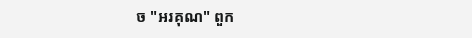ច "អរគុណ" ពួក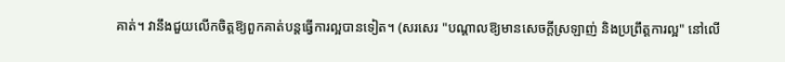គាត់។ វានឹងជួយលើកចិត្តឱ្យពួកគាត់បន្តធ្វើការល្អបានទៀត។ (សរសេរ "បណ្ដាលឱ្យមានសេចក្ដីស្រឡាញ់ និងប្រព្រឹត្តការល្អ" នៅលើ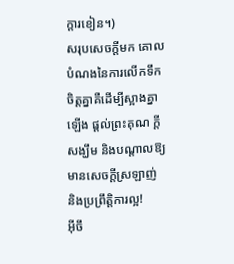ក្ដារខៀន។)
សរុបសេចក្ដីមក គោលបំណងនៃការលើកទឹកចិត្តគ្នាគឺដើម្បីស្អាងគ្នាឡើង ផ្ដល់ព្រះគុណ ក្ដីសង្ឃឹម និងបណ្ដាលឱ្យមានសេចក្ដីស្រឡាញ់ និងប្រព្រឹត្តិការល្អ!
អ៊ីចឹ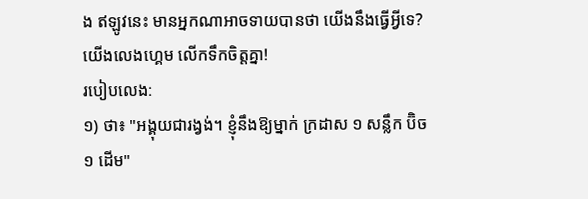ង ឥឡូវនេះ មានអ្នកណាអាចទាយបានថា យើងនឹងធ្វើអ្វីទេ? យើងលេងហ្គេម លើកទឹកចិត្តគ្នា!
របៀបលេង:
១) ថា៖ "អង្គុយជារង្វង់។ ខ្ញុំនឹងឱ្យម្នាក់ ក្រដាស ១ សន្លឹក ប៊ិច ១ ដើម"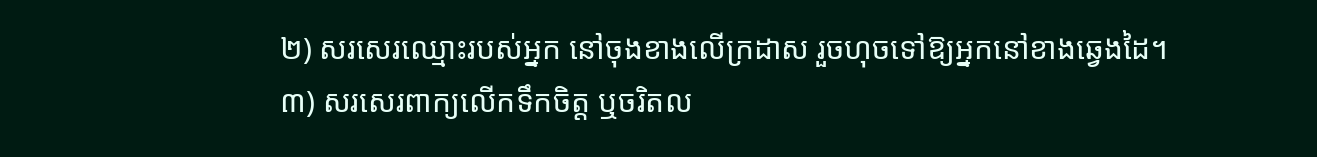២) សរសេរឈ្មោះរបស់អ្នក នៅចុងខាងលើក្រដាស រួចហុចទៅឱ្យអ្នកនៅខាងឆ្វេងដៃ។
៣) សរសេរពាក្យលើកទឹកចិត្ត ឬចរិតល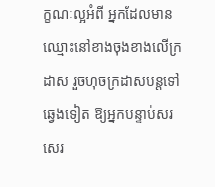ក្ខណៈល្អអំពី អ្នកដែលមានឈ្មោះនៅខាងចុងខាងលើក្រដាស រួចហុចក្រដាសបន្តទៅឆ្វេងទៀត ឱ្យអ្នកបន្ទាប់សរសេរ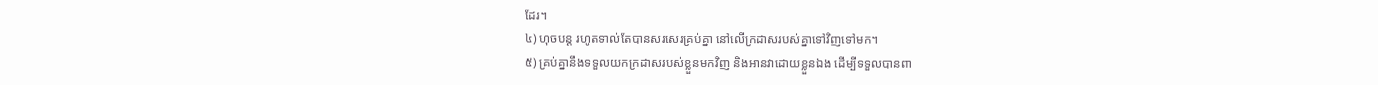ដែរ។
៤) ហុចបន្ត រហូតទាល់តែបានសរសេរគ្រប់គ្នា នៅលើក្រដាសរបស់គ្នាទៅវិញទៅមក។
៥) គ្រប់គ្នានឹងទទួលយកក្រដាសរបស់ខ្លួនមកវិញ និងអានវាដោយខ្លួនឯង ដើម្បីទទួលបានពា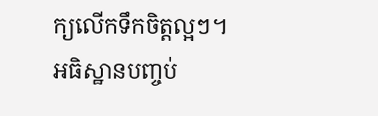ក្យលើកទឹកចិត្តល្អៗ។
អធិស្ឋានបញ្ចប់